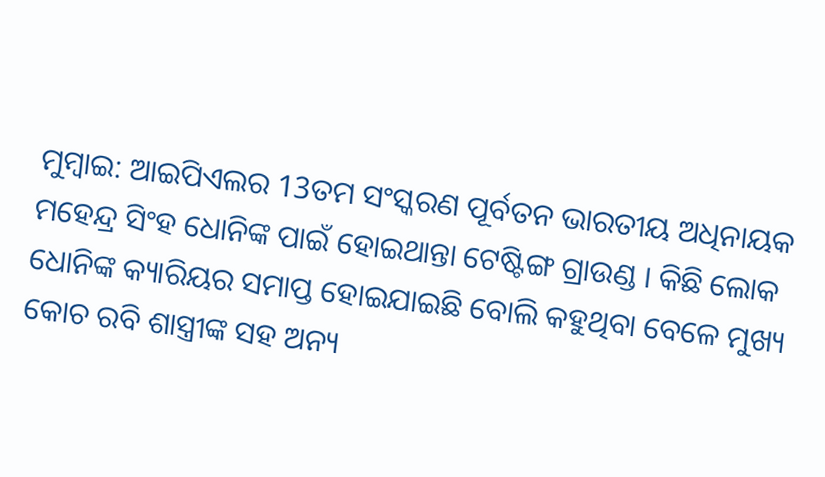ମୁମ୍ବାଇ: ଆଇପିଏଲର 13ତମ ସଂସ୍କରଣ ପୂର୍ବତନ ଭାରତୀୟ ଅଧିନାୟକ ମହେନ୍ଦ୍ର ସିଂହ ଧୋନିଙ୍କ ପାଇଁ ହୋଇଥାନ୍ତା ଟେଷ୍ଟିଙ୍ଗ ଗ୍ରାଉଣ୍ଡ । କିଛି ଲୋକ ଧୋନିଙ୍କ କ୍ୟାରିୟର ସମାପ୍ତ ହୋଇଯାଇଛି ବୋଲି କହୁଥିବା ବେଳେ ମୁଖ୍ୟ କୋଚ ରବି ଶାସ୍ତ୍ରୀଙ୍କ ସହ ଅନ୍ୟ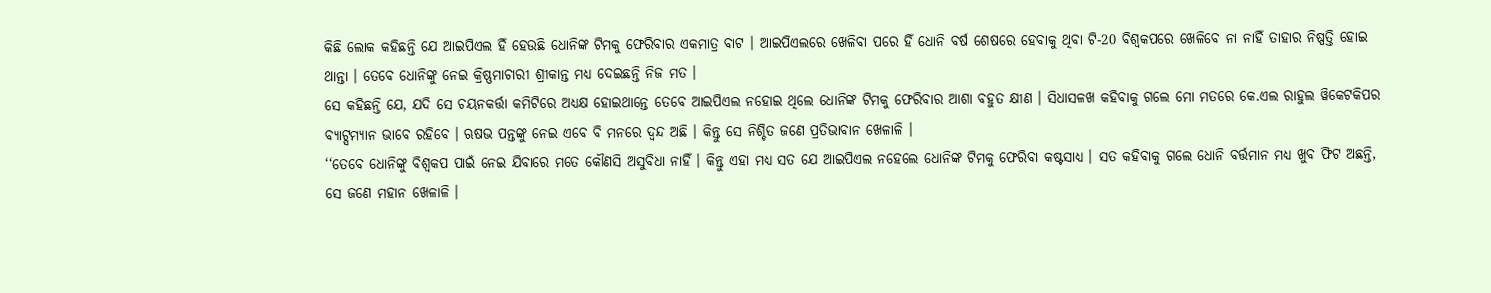କିଛି ଲୋକ କହିଛନ୍ତି ଯେ ଆଇପିଏଲ ହିଁ ହେଉଛି ଧୋନିଙ୍କ ଟିମକୁ ଫେରିବାର ଏକମାତ୍ର ବାଟ । ଆଇପିଏଲରେ ଖେଳିବା ପରେ ହିଁ ଧୋନି ବର୍ଷ ଶେଷରେ ହେବାକୁ ଥିବା ଟି-20 ବିଶ୍ବକପରେ ଖେଳିବେ ନା ନାହିଁ ତାହାର ନିଷ୍ପତ୍ତି ହୋଇ ଥାନ୍ତା । ତେବେ ଧୋନିଙ୍କୁ ନେଇ କ୍ରିଷ୍ଣମାଚାରୀ ଶ୍ରୀକାନ୍ତ ମଧ୍ୟ ଦେଇଛନ୍ତି ନିଜ ମତ ।
ସେ କହିଛନ୍ତି ଯେ, ଯଦି ସେ ଚୟନକର୍ତ୍ତା କମିଟିରେ ଅଧ୍ୟକ୍ଷ ହୋଇଥାନ୍ତେ ତେବେ ଆଇପିଏଲ ନହୋଇ ଥିଲେ ଧୋନିଙ୍କ ଟିମକୁ ଫେରିବାର ଆଶା ବହୁତ କ୍ଷୀଣ । ସିଧାସଳଖ କହିବାକୁ ଗଲେ ମୋ ମତରେ କେ.ଏଲ ରାହୁଲ ୱିକେଟକିପର ବ୍ୟାଟ୍ସମ୍ୟାନ ଭାବେ ରହିବେ । ଋଷଭ ପନ୍ତଙ୍କୁ ନେଇ ଏବେ ବି ମନରେ ଦ୍ବନ୍ଦ ଅଛି । କିନ୍ତୁ ସେ ନିଶ୍ଚିତ ଜଣେ ପ୍ରତିଭାବାନ ଖେଳାଳି ।
‘‘ତେବେ ଧୋନିଙ୍କୁ ବିଶ୍ବକପ ପାଇଁ ନେଇ ଯିବାରେ ମତେ କୌଣସି ଅସୁବିଧା ନାହିଁ । କିନ୍ତୁ ଏହା ମଧ୍ୟ ସତ ଯେ ଆଇପିଏଲ ନହେଲେ ଧୋନିଙ୍କ ଟିମକୁ ଫେରିବା କଷ୍ଟସାଧ୍ୟ । ସତ କହିବାକୁ ଗଲେ ଧୋନି ବର୍ତ୍ତମାନ ମଧ୍ୟ ଖୁବ ଫିଟ ଅଛନ୍ତି, ସେ ଜଣେ ମହାନ ଖେଳାଳି ।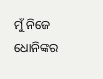ମୁଁ ନିଜେ ଧୋନିଙ୍କର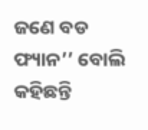ଜଣେ ବଡ ଫ୍ୟାନ’’ ବୋଲି କହିଛନ୍ତି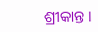ଶ୍ରୀକାନ୍ତ ।